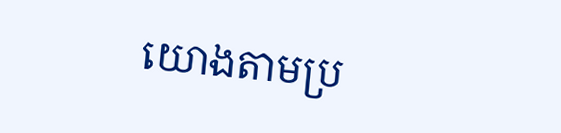យោងតាមប្រ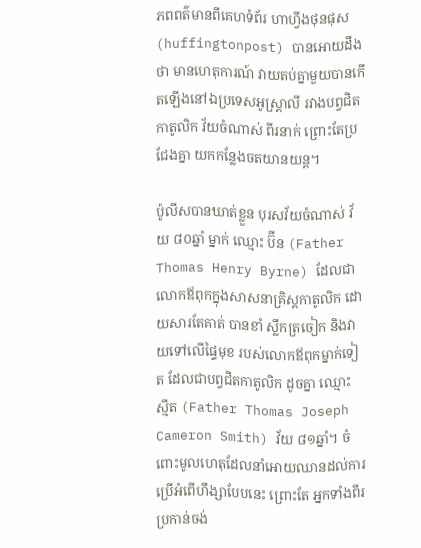ភពពត៌មានពីគេហទំព័រ ហាហ្វីងថុនផុស (huffingtonpost) បានអោយដឹងថា មានហេតុការណ៍ វាយតប់គ្នាមួយបានកើតឡើងនៅឯប្រទេសអូស្រ្តាលី រវាងបព្វជិតកាតូលិក វ័យចំណាស់ ពីរនាក់ ព្រោះតែប្រជែងគ្នា យកកន្លែងចតយានយន្ត។

ប៉ូលីសបានឃាត់ខ្លួន បុរសវ័យចំណាស់ វ័យ ៨០ឆ្នាំ ម្នាក់ ឈ្មោះ ប៊ីន (Father Thomas Henry Byrne) ដែលជាលោកឪពុកក្នុងសាសនាគ្រិស្តកាតូលិក ដោយសារតែគាត់ បានខាំ ស្លឹកត្រចៀក និងវាយទៅលើផ្ទៃមុខ របស់លោកឪពុកម្នាក់ទៀត ដែលជាបព្វជិតកាតូលិក ដូចគ្នា ឈ្មោះ ស្មីត (Father Thomas Joseph Cameron Smith) វ័យ ៨១ឆ្នាំ។ ចំពោះមូលហេតុដែលនាំអោយឈានដល់ការប្រើអំពើហឹង្សាបែបនេះ ព្រោះតែ អ្នកទាំងពីរប្រកាន់ចង់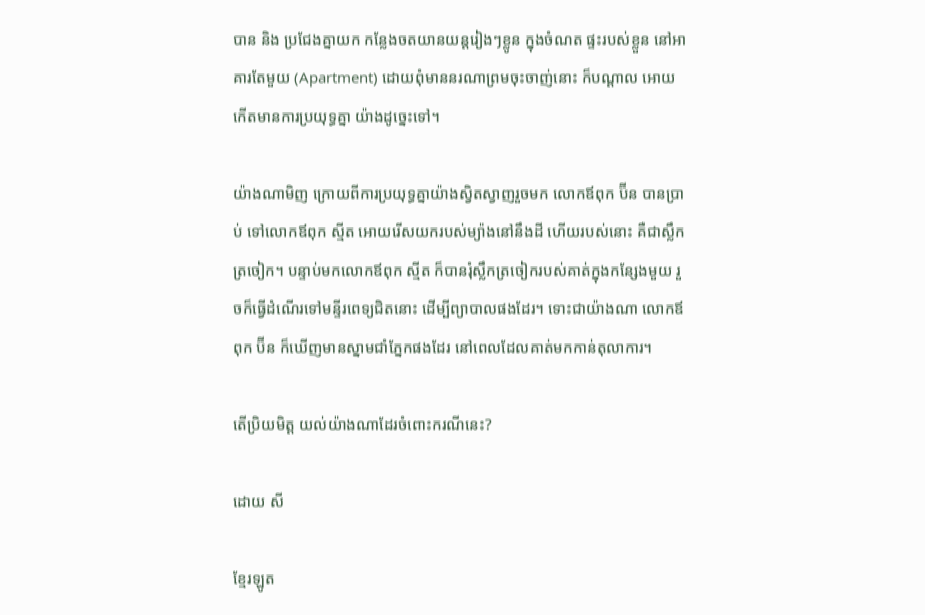បាន និង ប្រជែងគ្នាយក កន្លែងចតយានយន្តរៀងៗខ្លូន ក្នុងចំណត ផ្ទះរបស់ខ្លួន នៅអាគារតែមួយ (Apartment) ដោយពុំមាននរណាព្រមចុះចាញ់នោះ ក៏បណ្តាល អោយកើតមានការប្រយុទ្ធគ្នា យ៉ាងដូច្នេះទៅ។

យ៉ាងណាមិញ ក្រោយពីការប្រយុទ្ធគ្នាយ៉ាងស្វិតស្វាញរួចមក លោកឪពុក ប៊ីន បានប្រាប់ ទៅលោកឪពុក ស្មីត អោយរើសយករបស់ម្យ៉ាងនៅនឹងដី ហើយរបស់នោះ គឺជាស្លឹក ត្រចៀក។ បន្ទាប់មកលោកឪពុក ស្មីត ក៏បានរុំស្លឹកត្រចៀករបស់គាត់ក្នុងកន្សែងមួយ រួចក៏ធ្វើដំណើរទៅមន្ទីរពេទ្យជិតនោះ ដើម្បីព្យាបាលផងដែរ។ ទោះជាយ៉ាងណា លោកឪពុក ប៊ីន ក៏ឃើញមានស្នាមជាំភ្នែកផងដែរ នៅពេលដែលគាត់មកកាន់តុលាការ។

តើប្រិយមិត្ត យល់យ៉ាងណាដែរចំពោះករណីនេះ?

ដោយ សី

ខ្មែរឡូត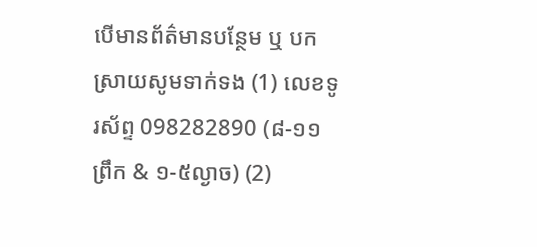បើមានព័ត៌មានបន្ថែម ឬ បកស្រាយសូមទាក់ទង (1) លេខទូរស័ព្ទ 098282890 (៨-១១ព្រឹក & ១-៥ល្ងាច) (2)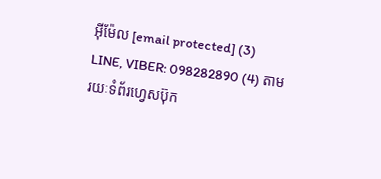អ៊ីម៉ែល [email protected] (3) LINE, VIBER: 098282890 (4) តាមរយៈទំព័រហ្វេសប៊ុក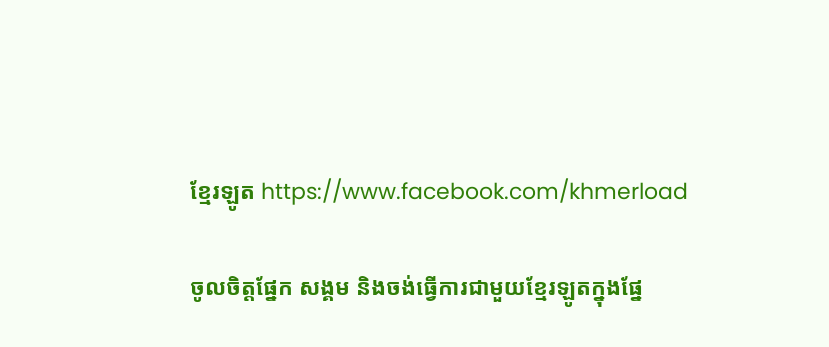ខ្មែរឡូត https://www.facebook.com/khmerload

ចូលចិត្តផ្នែក សង្គម និងចង់ធ្វើការជាមួយខ្មែរឡូតក្នុងផ្នែ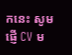កនេះ សូមផ្ញើ CV ម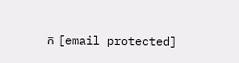ក [email protected]